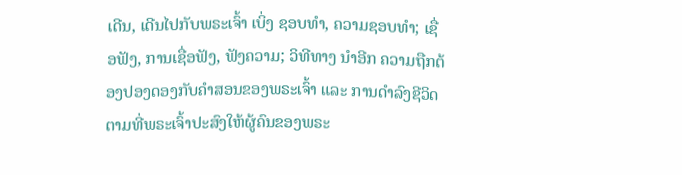ເດີນ, ເດີນໄປກັບພຣະເຈົ້າ ເບິ່ງ ຊອບທຳ, ຄວາມຊອບທຳ; ເຊື່ອຟັງ, ການເຊື່ອຟັງ, ຟັງຄວາມ; ວິທີທາງ ນຳອີກ ຄວາມຖືກຕ້ອງປອງດອງກັບຄຳສອນຂອງພຣະເຈົ້າ ແລະ ການດຳລົງຊີວິດຕາມທີ່ພຣະເຈົ້າປະສົງໃຫ້ຜູ້ຄົນຂອງພຣະ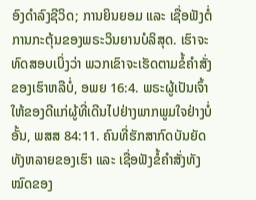ອົງດຳລົງຊີວິດ; ການຍິນຍອມ ແລະ ເຊື່ອຟັງຕໍ່ການກະຕຸ້ນຂອງພຣະວິນຍານບໍລິສຸດ. ເຮົາຈະທົດສອບເບິ່ງວ່າ ພວກເຂົາຈະເຮັດຕາມຂໍ້ຄຳສັ່ງຂອງເຮົາຫລືບໍ່, ອພຍ 16:4. ພຣະຜູ້ເປັນເຈົ້າໃຫ້ຂອງດີແກ່ຜູ້ທີ່ເດີນໄປຢ່າງພາກພູມໃຈຢ່າງບໍ່ອັ້ນ, ພສສ 84:11. ຄົນທີ່ຮັກສາກົດບັນຍັດທັງຫລາຍຂອງເຮົາ ແລະ ເຊື່ອຟັງຂໍ້ຄຳສັ່ງທັງໝົດຂອງ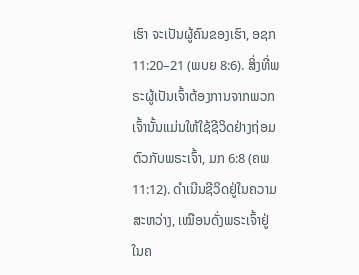ເຮົາ ຈະເປັນຜູ້ຄົນຂອງເຮົາ, ອຊກ 11:20–21 (ພບຍ 8:6). ສິ່ງທີ່ພຣະຜູ້ເປັນເຈົ້າຕ້ອງການຈາກພວກເຈົ້ານັ້ນແມ່ນໃຫ້ໃຊ້ຊີວິດຢ່າງຖ່ອມຕົວກັບພຣະເຈົ້າ, ມກ 6:8 (ຄພ 11:12). ດຳເນີນຊີວິດຢູ່ໃນຄວາມສະຫວ່າງ, ເໝືອນດັ່ງພຣະເຈົ້າຢູ່ໃນຄ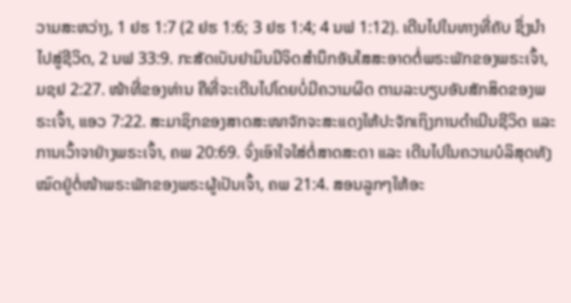ວາມສະຫວ່າງ, 1 ຢຮ 1:7 (2 ຢຮ 1:6; 3 ຢຮ 1:4; 4 ນຟ 1:12). ເດີນໄປໃນທາງທີ່ຄັບ ຊຶ່ງນຳໄປສູ່ຊີວິດ, 2 ນຟ 33:9. ກະສັດເບັນຢາມິນມີຈິດສຳນຶກອັນໃສສະອາດຕໍ່ພຣະພັກຂອງພຣະເຈົ້າ, ມຊຢ 2:27. ໜ້າທີ່ຂອງທ່ານ ຄືທີ່ຈະເດີນໄປໂດຍບໍ່ມີຄວາມຜິດ ຕາມລະບຽບອັນສັກສິດຂອງພຣະເຈົ້າ, ແອວ 7:22. ສະມາຊິກຂອງສາດສະໜາຈັກຈະສະແດງໃຫ້ປະຈັກເຖິງການດຳເນີນຊີວິດ ແລະ ການເວົ້າຈາຢ່າງພຣະເຈົ້າ, ຄພ 20:69. ຈົ່ງເອົາໃຈໃສ່ຕໍ່ສາດສະດາ ແລະ ເດີນໄປໃນຄວາມບໍລິສຸດທັງໝົດຢູ່ຕໍ່ໜ້າພຣະພັກຂອງພຣະຜູ້ເປັນເຈົ້າ, ຄພ 21:4. ສອນລູກໆໃຫ້ອະ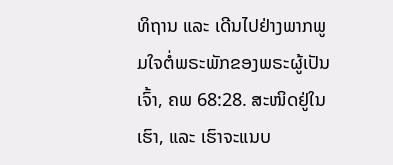ທິຖານ ແລະ ເດີນໄປຢ່າງພາກພູມໃຈຕໍ່ພຣະພັກຂອງພຣະຜູ້ເປັນເຈົ້າ, ຄພ 68:28. ສະໜິດຢູ່ໃນເຮົາ, ແລະ ເຮົາຈະແນບ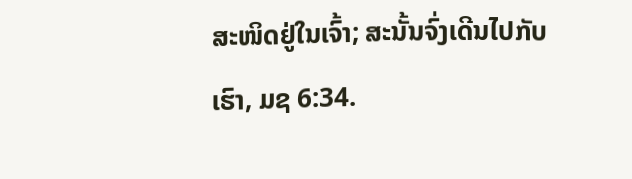ສະໜິດຢູ່ໃນເຈົ້າ; ສະນັ້ນຈົ່ງເດີນໄປກັບເຮົາ, ມຊ 6:34.